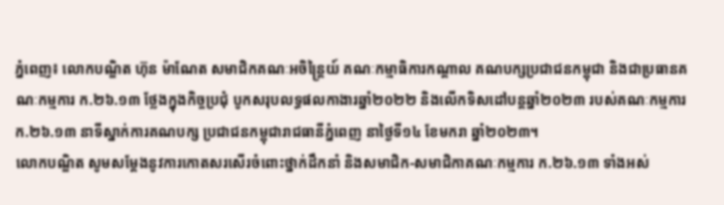ភ្នំពេញ៖ លោកបណ្ឌិត ហ៊ុន ម៉ាណែត សមាជិកគណៈអចិន្ត្រៃយ៍ គណៈកម្មាធិការកណ្តាល គណបក្សប្រជាជនកម្ពុជា និងជាប្រធានគណៈកម្មការ ក.២៦.១៣ ថ្លែងក្នុងកិច្ចប្រជុំ បូកសរុបលទ្ធផលកាងារឆ្នាំ២០២២ និងលើកទិសដៅបន្តឆ្នាំ២០២៣ របស់គណៈកម្មការ ក.២៦.១៣ នាទីស្នាក់ការគណបក្ស ប្រជាជនកម្ពុជារាជធានីភ្នំពេញ នាថ្ងៃទី១៤ ខែមករា ឆ្នាំ២០២៣។
លោកបណ្ឌិត សូមសម្តែងនូវការកោតសរសើរចំពោះថ្នាក់ដឹកនាំ និងសមាជិក-សមាជិកាគណៈកម្មការ ក.២៦.១៣ ទាំងអស់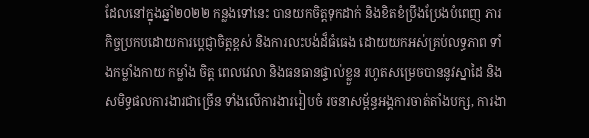ដែលនៅក្នុងឆ្នាំ២០២២ កន្លងទៅនេះ បានយកចិត្តទុកដាក់ និងខិតខំប្រឹងប្រែងបំពេញ ភារកិច្ចប្រកបដោយការប្តេជ្ញាចិត្តខ្ពស់ និងការលះបង់ដ៏ធំធេង ដោយយកអស់គ្រប់លទ្ធភាព ទាំងកម្លាំងកាយ កម្លាំង ចិត្ត ពេលវេលា និងធនធានផ្ទាល់ខ្លួន រហូតសម្រេចបាននូវស្នាដៃ និងសមិទ្ធផលការងារជាច្រើន ទាំងលើការងាររៀបចំ រចនាសម្ព័ន្ធអង្គការចាត់តាំងបក្ស, ការងា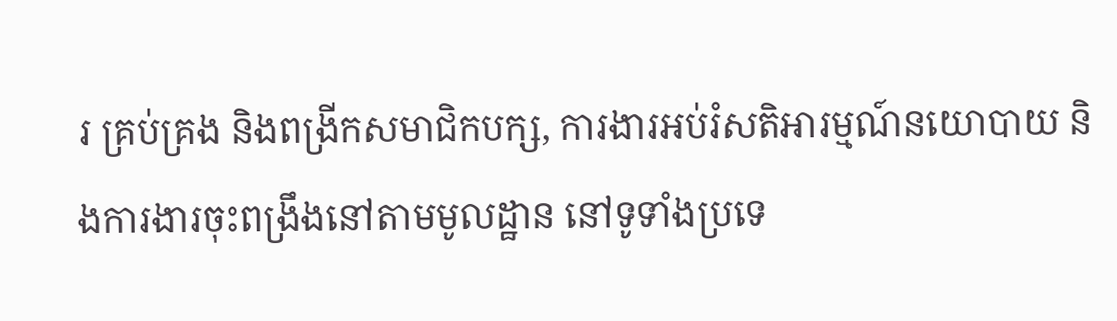រ គ្រប់គ្រង និងពង្រីកសមាជិកបក្ស, ការងារអប់រំសតិអារម្មណ៍នយោបាយ និងការងារចុះពង្រឹងនៅតាមមូលដ្ឋាន នៅទូទាំងប្រទេ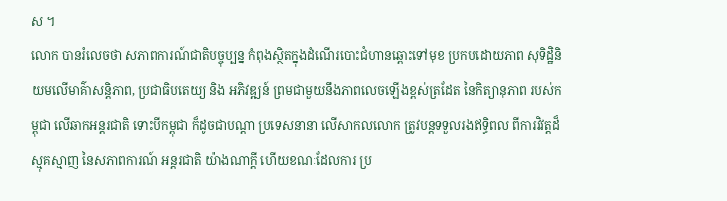ស ។
លោក បានរំលេចថា សភាពការណ៍ជាតិបច្ចុប្បន្ន កំពុងស្ថិតក្នុងដំណើរបោះជំហានឆ្ពោះទៅមុខ ប្រកបដោយភាព សុទិដ្ឋិនិយមលើមាគ៌ាសន្តិភាព, ប្រជាធិបតេយ្យ និង អភិវឌ្ឍន៍ ព្រមជាមួយនឹងភាពលេចឡើងខ្ពស់ត្រដែត នៃកិត្យានុភាព របស់កម្ពុជា លើឆាកអន្តរជាតិ ទោះបីកម្ពុជា ក៏ដូចជាបណ្តា ប្រទេសនានា លើសាកលលោក ត្រូវបន្តទទួលរងឥទ្ធិពល ពីការវិវត្តដ៏ស្មុគស្មាញ នៃសភាពការណ៍ អន្តរជាតិ យ៉ាងណាក្តី ហើយខណៈដែលការ ប្រ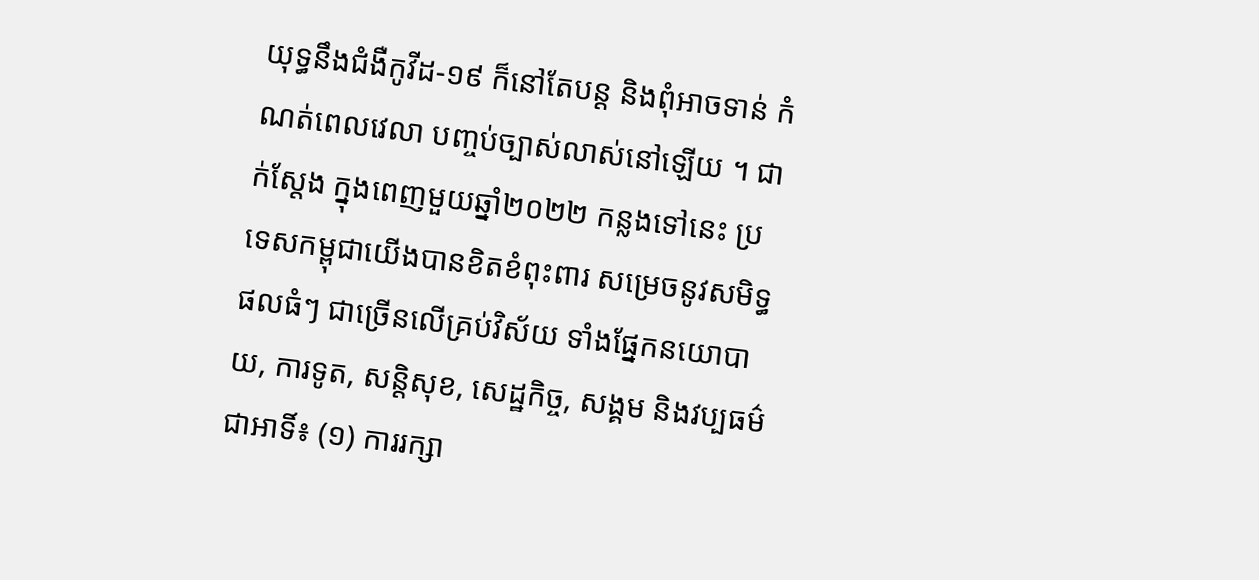យុទ្ធនឹងជំងឺកូវីដ-១៩ ក៏នៅតែបន្ត និងពុំអាចទាន់ កំណត់ពេលវេលា បញ្ចប់ច្បាស់លាស់នៅឡើយ ។ ជាក់ស្តែង ក្នុងពេញមួយឆ្នាំ២០២២ កន្លងទៅនេះ ប្រទេសកម្ពុជាយើងបានខិតខំពុះពារ សម្រេចនូវសមិទ្ធផលធំៗ ជាច្រើនលើគ្រប់វិស័យ ទាំងផ្នែកនយោបាយ, ការទូត, សន្តិសុខ, សេដ្ឋកិច្ច, សង្គម និងវប្បធម៌ ជាអាទិ៍៖ (១) ការរក្សា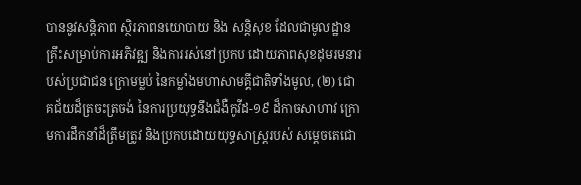បាននូវសន្តិភាព ស្ថិរភាពនយោបាយ និង សន្តិសុខ ដែលជាមូលដ្ឋានគ្រឹះសម្រាប់ការអភិវឌ្ឍ និងការរស់នៅប្រកប ដោយភាពសុខដុមរមនារបស់ប្រជាជន ក្រោមម្លប់ នៃកម្លាំងមហាសាមគ្គីជាតិទាំងមូល, (២) ជោគជ័យដ៏ត្រចះត្រចង់ នៃការប្រយុទ្ធនឹងជំងឺកូវីដ-១៩ ដ៏កាចសាហាវ ក្រោមការដឹកនាំដ៏ត្រឹមត្រូវ និងប្រកបដោយយុទ្ធសាស្ត្ររបស់ សម្តេចតេជោ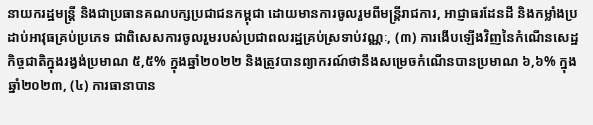នាយករដ្ឋមន្ត្រី និងជាប្រធានគណបក្សប្រជាជនកម្ពុជា ដោយមានការចូលរួមពីមន្ត្រីរាជការ, អាជ្ញាធរដែនដី និងកម្លាំងប្រដាប់អាវុធគ្រប់ប្រភេទ ជាពិសេសការចូលរួមរបស់ប្រជាពលរដ្ឋគ្រប់ស្រទាប់វណ្ណៈ, (៣) ការងើបឡើងវិញនៃកំណើនសេដ្ឋកិច្ចជាតិក្នុងរង្វង់ប្រមាណ ៥,៥% ក្នុងឆ្នាំ២០២២ និងត្រូវបានព្យាករណ៍ថានឹងសម្រេចកំណើនបានប្រមាណ ៦,៦% ក្នុងឆ្នាំ២០២៣, (៤) ការធានាបាន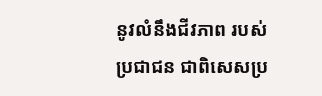នូវលំនឹងជីវភាព របស់ប្រជាជន ជាពិសេសប្រ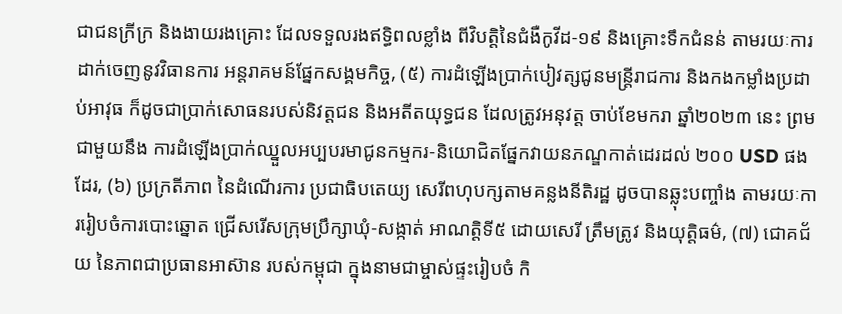ជាជនក្រីក្រ និងងាយរងគ្រោះ ដែលទទួលរងឥទ្ធិពលខ្លាំង ពីវិបត្តិនៃជំងឺកូវីដ-១៩ និងគ្រោះទឹកជំនន់ តាមរយៈការដាក់ចេញនូវវិធានការ អន្តរាគមន៍ផ្នែកសង្គមកិច្ច, (៥) ការដំឡើងប្រាក់បៀវត្សជូនមន្ត្រីរាជការ និងកងកម្លាំងប្រដាប់អាវុធ ក៏ដូចជាប្រាក់សោធនរបស់និវត្តជន និងអតីតយុទ្ធជន ដែលត្រូវអនុវត្ត ចាប់ខែមករា ឆ្នាំ២០២៣ នេះ ព្រមជាមួយនឹង ការដំឡើងប្រាក់ឈ្នួលអប្បបរមាជូនកម្មករ-និយោជិតផ្នែកវាយនភណ្ឌកាត់ដេរដល់ ២០០ USD ផងដែរ, (៦) ប្រក្រតីភាព នៃដំណើរការ ប្រជាធិបតេយ្យ សេរីពហុបក្សតាមគន្លងនីតិរដ្ឋ ដូចបានឆ្លុះបញ្ចាំង តាមរយៈការរៀបចំការបោះឆ្នោត ជ្រើសរើសក្រុមប្រឹក្សាឃុំ-សង្កាត់ អាណត្តិទី៥ ដោយសេរី ត្រឹមត្រូវ និងយុត្តិធម៌, (៧) ជោគជ័យ នៃភាពជាប្រធានអាស៊ាន របស់កម្ពុជា ក្នុងនាមជាម្ចាស់ផ្ទះរៀបចំ កិ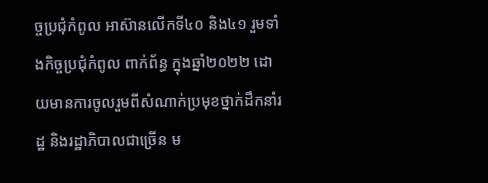ច្ចប្រជុំកំពូល អាស៊ានលើកទី៤០ និង៤១ រួមទាំងកិច្ចប្រជុំកំពូល ពាក់ព័ន្ធ ក្នុងឆ្នាំ២០២២ ដោយមានការចូលរួមពីសំណាក់ប្រមុខថ្នាក់ដឹកនាំរដ្ឋ និងរដ្ឋាភិបាលជាច្រើន ម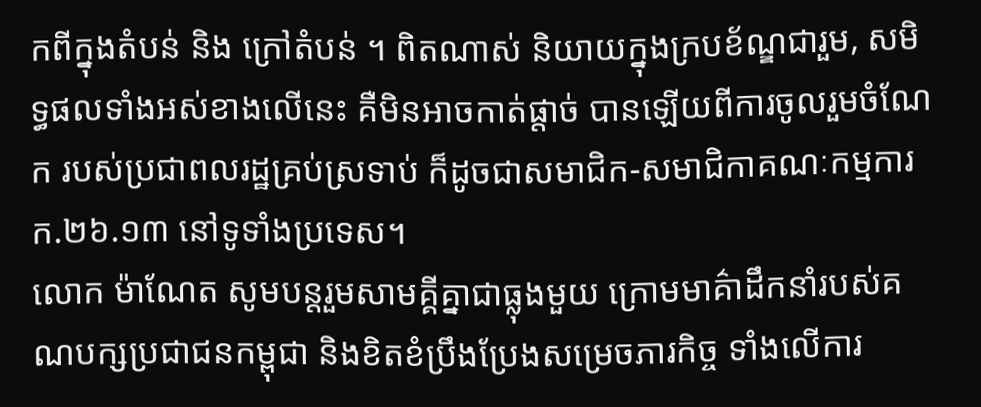កពីក្នុងតំបន់ និង ក្រៅតំបន់ ។ ពិតណាស់ និយាយក្នុងក្របខ័ណ្ឌជារួម, សមិទ្ធផលទាំងអស់ខាងលើនេះ គឺមិនអាចកាត់ផ្តាច់ បានឡើយពីការចូលរួមចំណែក របស់ប្រជាពលរដ្ឋគ្រប់ស្រទាប់ ក៏ដូចជាសមាជិក-សមាជិកាគណៈកម្មការ ក.២៦.១៣ នៅទូទាំងប្រទេស។
លោក ម៉ាណែត សូមបន្តរួមសាមគ្គីគ្នាជាធ្លុងមួយ ក្រោមមាគ៌ាដឹកនាំរបស់គណបក្សប្រជាជនកម្ពុជា និងខិតខំប្រឹងប្រែងសម្រេចភារកិច្ច ទាំងលើការ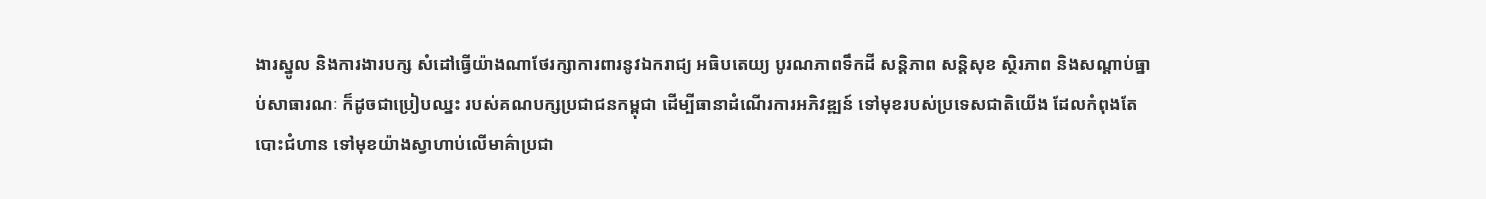ងារស្នូល និងការងារបក្ស សំដៅធ្វើយ៉ាងណាថែរក្សាការពារនូវឯករាជ្យ អធិបតេយ្យ បូរណភាពទឹកដី សន្តិភាព សន្តិសុខ ស្ថិរភាព និងសណ្តាប់ធ្នាប់សាធារណៈ ក៏ដូចជាប្រៀបឈ្នះ របស់គណបក្សប្រជាជនកម្ពុជា ដើម្បីធានាដំណើរការអភិវឌ្ឍន៍ ទៅមុខរបស់ប្រទេសជាតិយើង ដែលកំពុងតែបោះជំហាន ទៅមុខយ៉ាងស្វាហាប់លើមាគ៌ាប្រជា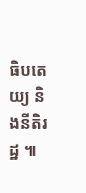ធិបតេយ្យ និងនីតិរដ្ឋ ៕